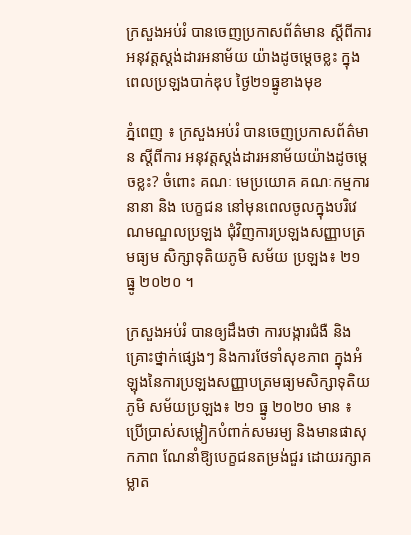ក្រសួងអប់រំ បានចេញប្រកាសព័ត៌មាន ស្តីពីការអនុវត្តស្តង់ដារអនាម័យ យ៉ាងដូចម្ដេចខ្លះ ក្នុងពេលប្រឡងបាក់ឌុប ថ្ងៃ២១ធ្នូខាងមុខ

ភ្នំពេញ ៖ ក្រសួងអប់រំ បានចេញប្រកាសព័ត៌មាន ស្តីពីការ អនុវត្តស្តង់ដារអនាម័យយ៉ាងដូចម្ដេចខ្លះ? ចំពោះ គណៈ មេប្រយោគ គណៈកម្មការ នានា និង បេក្ខជន នៅមុនពេលចូលក្នុងបរិវេណមណ្ឌលប្រឡង ជុំវិញការប្រឡងសញ្ញាបត្រមធ្យម សិក្សាទុតិយភូមិ សម័យ ប្រឡង៖ ២១ ធ្នូ ២០២០ ។

ក្រសួងអប់រំ បានឲ្យដឹងថា ការបង្ការជំងឺ និងគ្រោះថ្នាក់ផ្សេងៗ និងការថែទាំសុខភាព ក្នុងអំឡុងនៃការប្រឡងសញ្ញាបត្រមធ្យមសិក្សាទុតិយភូមិ សម័យប្រឡង៖ ២១ ធ្នូ ២០២០ មាន ៖
ប្រើប្រាស់សម្លៀកបំពាក់សមរម្យ និងមានផាសុកភាព ណែនាំឱ្យបេក្ខជនតម្រង់ជួរ ដោយរក្សាគម្លាត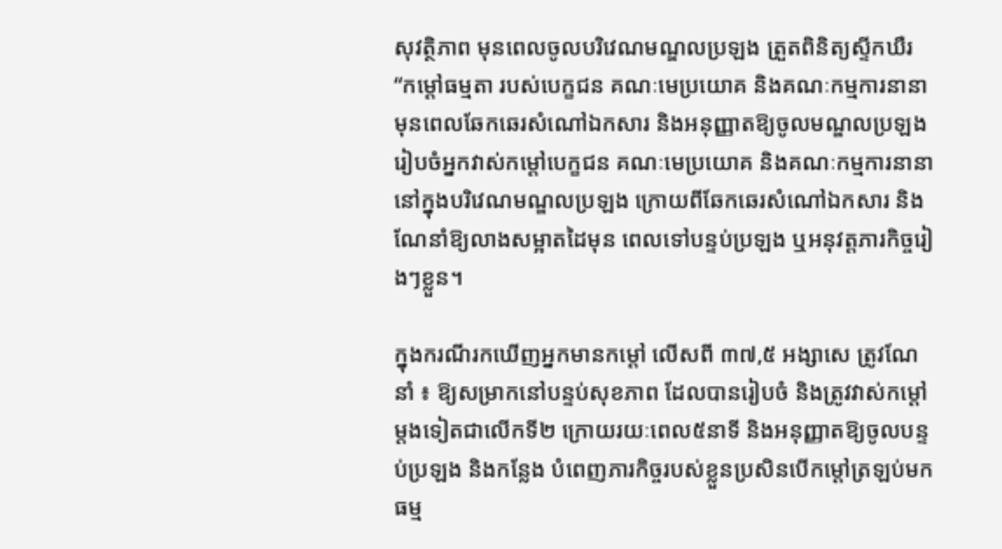សុវត្ថិភាព មុនពេលចូលបរិវេណមណ្ឌលប្រឡង ត្រួតពិនិត្យស្ទីកឃឺរ “កម្តៅធម្មតា របស់បេក្ខជន គណៈមេប្រយោគ និងគណៈកម្មការនានាមុនពេលឆែកឆេរសំណៅឯកសារ និងអនុញ្ញាតឱ្យចូលមណ្ឌលប្រឡងរៀបចំអ្នកវាស់កម្តៅបេក្ខជន គណៈមេប្រយោគ និងគណៈកម្មការនានា នៅក្នុងបរិវេណមណ្ឌលប្រឡង ក្រោយពីឆែកឆេរសំណៅឯកសារ និងណែនាំឱ្យលាងសម្អាតដៃមុន ពេលទៅបន្ទប់ប្រឡង ឬអនុវត្តភារកិច្ចរៀងៗខ្លួន។

ក្នុងករណីរកឃើញអ្នកមានកម្តៅ លើសពី ៣៧,៥ អង្សាសេ ត្រូវណែនាំ ៖ ឱ្យសម្រាកនៅបន្ទប់សុខភាព ដែលបានរៀបចំ និងត្រូវវាស់កម្តៅម្តងទៀតជាលើកទី២ ក្រោយរយៈពេល៥នាទី និងអនុញ្ញាតឱ្យចូលបន្ទប់ប្រឡង និងកន្លែង បំពេញភារកិច្ចរបស់ខ្លួនប្រសិនបើកម្តៅត្រឡប់មកធម្ម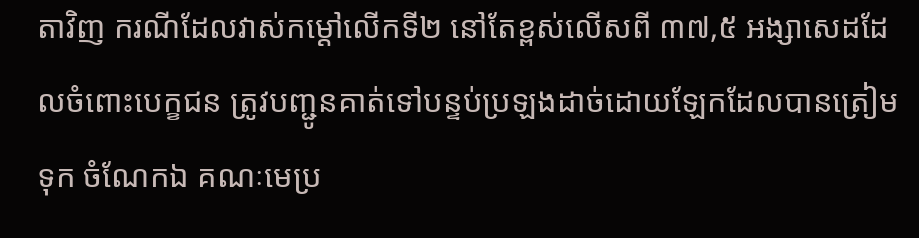តាវិញ ករណីដែលវាស់កម្ដៅលើកទី២ នៅតែខ្ពស់លើសពី ៣៧,៥ អង្សាសេដដែលចំពោះបេក្ខជន ត្រូវបញ្ជូនគាត់ទៅបន្ទប់ប្រឡងដាច់ដោយឡែកដែលបានត្រៀមទុក ចំណែកឯ គណៈមេប្រ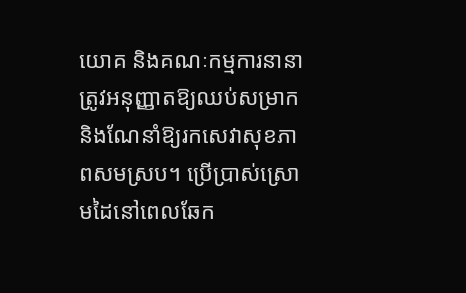យោគ និងគណៈកម្មការនានា ត្រូវអនុញ្ញាតឱ្យឈប់សម្រាកនិងណែនាំឱ្យរកសេវាសុខភាពសមស្រប។ ប្រើប្រាស់ស្រោមដៃនៅពេលឆែក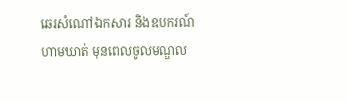ឆេរសំណៅឯកសារ និងឧបករណ៍ហាមឃាត់ មុនពេលចូលមណ្ឌល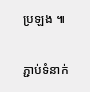ប្រឡង ៕

ភ្ជាប់ទំនាក់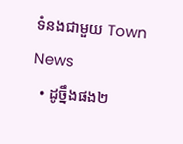ទំនងជាមួយ Town News
  • ដូច្នឹងផង២